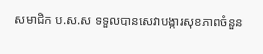សមាជិក ប.ស.ស ទទួលបានសេវាបង្ការសុខភាពចំនួន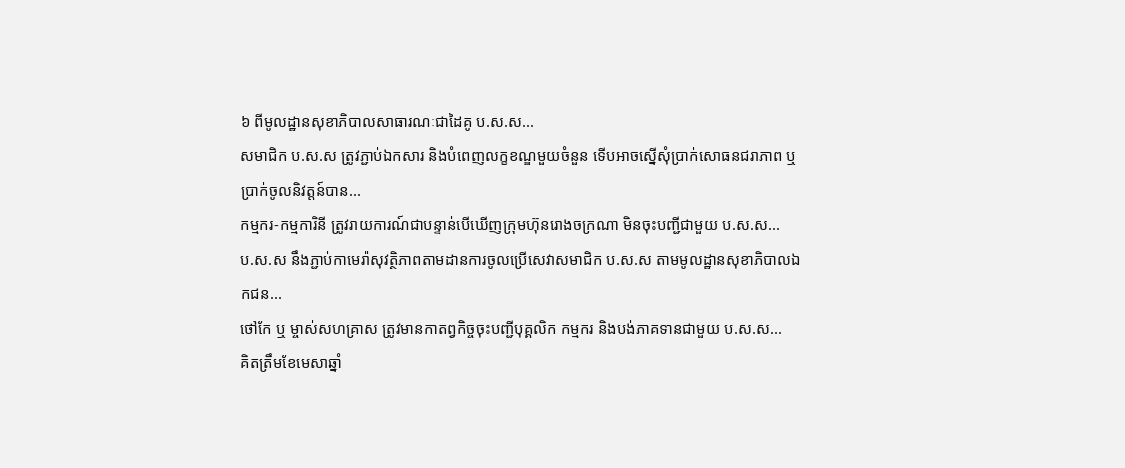៦ ពីមូលដ្ឋានសុខាភិបាលសាធារណៈជាដៃគូ ប.ស.ស...
សមាជិក ប.ស.ស ត្រូវភ្ជាប់ឯកសារ និងបំពេញលក្ខខណ្ឌមួយចំនួន ទើបអាចស្នើសុំប្រាក់សោធនជរាភាព ឬ ប្រាក់ចូលនិវត្តន៍បាន...
កម្មករ-កម្មការិនី ត្រូវរាយការណ៍ជាបន្ទាន់បើឃើញក្រុមហ៊ុនរោងចក្រណា មិនចុះបញ្ជីជាមួយ ប.ស.ស...
ប.ស.ស នឹងភ្ជាប់កាមេរ៉ាសុវត្ថិភាពតាមដានការចូលប្រើសេវាសមាជិក ប.ស.ស តាមមូលដ្ឋានសុខាភិបាលឯកជន...
ថៅកែ ឬ ម្ចាស់សហគ្រាស ត្រូវមានកាតព្វកិច្ចចុះបញ្ជីបុគ្គលិក កម្មករ និងបង់ភាគទានជាមួយ ប.ស.ស...
គិតត្រឹមខែមេសាឆ្នាំ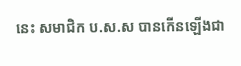នេះ សមាជិក ប.ស.ស បានកើនឡើងជា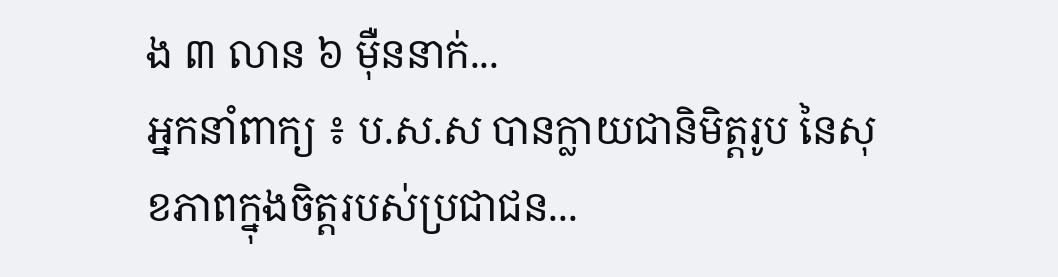ង ៣ លាន ៦ ម៉ឺននាក់...
អ្នកនាំពាក្យ ៖ ប.ស.ស បានក្លាយជានិមិត្តរូប នៃសុខភាពក្នុងចិត្តរបស់ប្រជាជន...